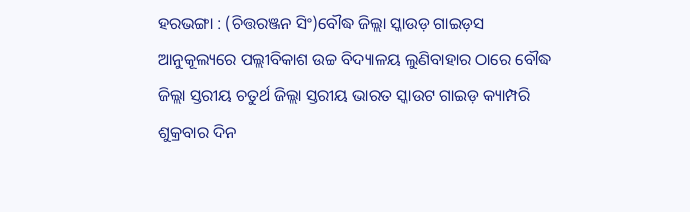ହରଭଙ୍ଗା : (ଚିତ୍ତରଞ୍ଜନ ସିଂ)ବୌଦ୍ଧ ଜିଲ୍ଲା ସ୍କାଉଡ଼ ଗାଇଡ଼ସ ଆନୁକୂଲ୍ୟରେ ପଲ୍ଲୀବିକାଶ ଉଚ୍ଚ ବିଦ୍ୟାଳୟ ଲୁଣିବାହାର ଠାରେ ବୌଦ୍ଧ ଜିଲ୍ଲା ସ୍ତରୀୟ ଚତୁର୍ଥ ଜିଲ୍ଲା ସ୍ତରୀୟ ଭାରତ ସ୍କାଉଟ ଗାଇଡ଼ କ୍ୟାମ୍ପରି ଶୁକ୍ରବାର ଦିନ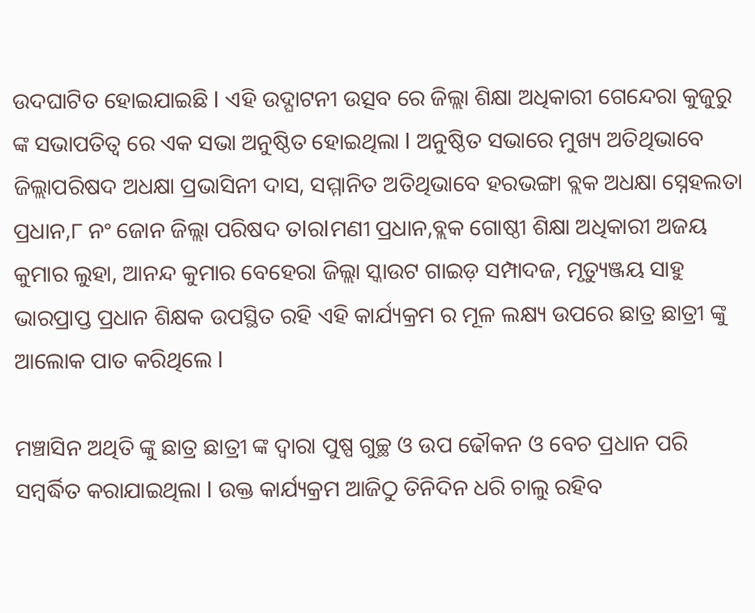ଉଦଘାଟିତ ହୋଇଯାଇଛି l ଏହି ଉଦ୍ଘାଟନୀ ଉତ୍ସବ ରେ ଜିଲ୍ଲା ଶିକ୍ଷା ଅଧିକାରୀ ଗେନ୍ଦେରା କୁଜୁରୁ ଙ୍କ ସଭାପତିତ୍ୱ ରେ ଏକ ସଭା ଅନୁଷ୍ଠିତ ହୋଇଥିଲା l ଅନୁଷ୍ଠିତ ସଭାରେ ମୁଖ୍ୟ ଅତିଥିଭାବେ ଜିଲ୍ଲାପରିଷଦ ଅଧକ୍ଷା ପ୍ରଭାସିନୀ ଦାସ, ସମ୍ମାନିତ ଅତିଥିଭାବେ ହରଭଙ୍ଗା ବ୍ଲକ ଅଧକ୍ଷା ସ୍ନେହଲତା ପ୍ରଧାନ,୮ ନଂ ଜୋନ ଜିଲ୍ଲା ପରିଷଦ ତlରlମଣୀ ପ୍ରଧାନ,ବ୍ଲକ ଗୋଷ୍ଠୀ ଶିକ୍ଷା ଅଧିକାରୀ ଅଜୟ କୁମାର ଲୁହା, ଆନନ୍ଦ କୁମାର ବେହେରା ଜିଲ୍ଲା ସ୍କାଉଟ ଗାଇଡ଼ ସମ୍ପାଦଜ, ମୃତ୍ୟୁଞ୍ଜୟ ସାହୁ ଭାରପ୍ରାପ୍ତ ପ୍ରଧାନ ଶିକ୍ଷକ ଉପସ୍ଥିତ ରହି ଏହି କାର୍ଯ୍ୟକ୍ରମ ର ମୂଳ ଲକ୍ଷ୍ୟ ଉପରେ ଛାତ୍ର ଛାତ୍ରୀ ଙ୍କୁ ଆଲୋକ ପାତ କରିଥିଲେ l

ମଞ୍ଚାସିନ ଅଥିତି ଙ୍କୁ ଛାତ୍ର ଛାତ୍ରୀ ଙ୍କ ଦ୍ୱାରା ପୁଷ୍ପ ଗୁଚ୍ଛ ଓ ଉପ ଢୌକନ ଓ ବେଚ ପ୍ରଧାନ ପରି ସମ୍ବର୍ଦ୍ଧିତ କରାଯାଇଥିଲା l ଉକ୍ତ କାର୍ଯ୍ୟକ୍ରମ ଆଜିଠୁ ତିନିଦିନ ଧରି ଚାଲୁ ରହିବ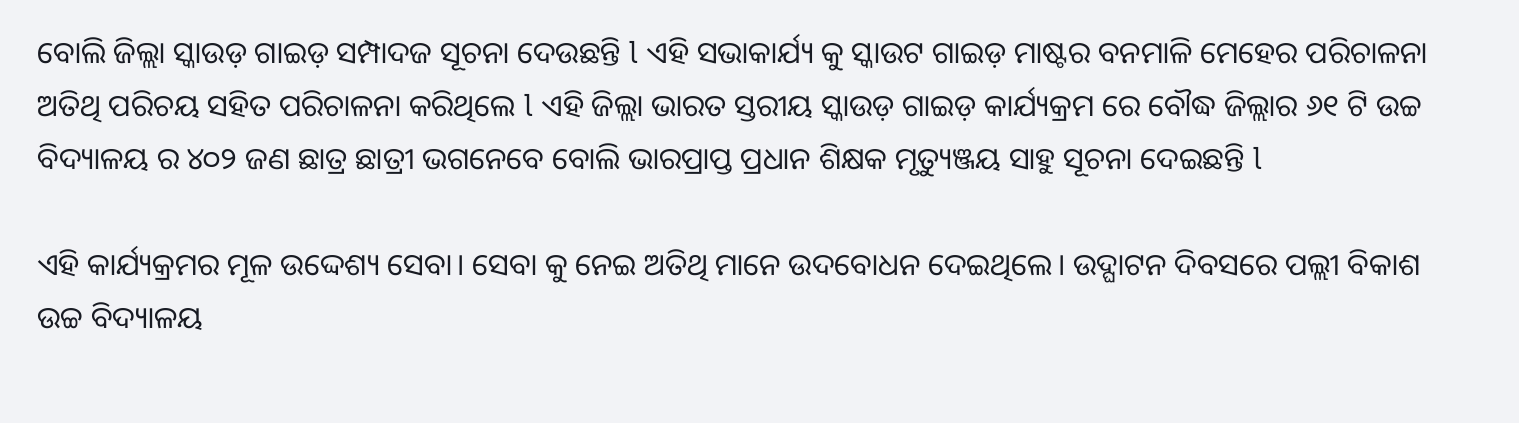ବୋଲି ଜିଲ୍ଲା ସ୍କାଉଡ଼ ଗାଇଡ଼ ସମ୍ପାଦଜ ସୂଚନା ଦେଉଛନ୍ତି l ଏହି ସଭାକାର୍ଯ୍ୟ କୁ ସ୍କାଉଟ ଗାଇଡ଼ ମାଷ୍ଟର ବନମାଳି ମେହେର ପରିଚାଳନା ଅତିଥି ପରିଚୟ ସହିତ ପରିଚାଳନା କରିଥିଲେ l ଏହି ଜିଲ୍ଲା ଭାରତ ସ୍ତରୀୟ ସ୍କାଉଡ଼ ଗାଇଡ଼ କାର୍ଯ୍ୟକ୍ରମ ରେ ବୌଦ୍ଧ ଜିଲ୍ଲାର ୬୧ ଟି ଉଚ୍ଚ ବିଦ୍ୟାଳୟ ର ୪୦୨ ଜଣ ଛାତ୍ର ଛାତ୍ରୀ ଭଗନେବେ ବୋଲି ଭାରପ୍ରାପ୍ତ ପ୍ରଧାନ ଶିକ୍ଷକ ମୃତ୍ୟୁଞ୍ଜୟ ସାହୁ ସୂଚନା ଦେଇଛନ୍ତି l

ଏହି କାର୍ଯ୍ୟକ୍ରମର ମୂଳ ଉଦ୍ଦେଶ୍ୟ ସେବା। ସେବା କୁ ନେଇ ଅତିଥି ମାନେ ଉଦବୋଧନ ଦେଇଥିଲେ। ଉଦ୍ଘାଟନ ଦିବସରେ ପଲ୍ଲୀ ବିକାଶ ଉଚ୍ଚ ବିଦ୍ୟାଳୟ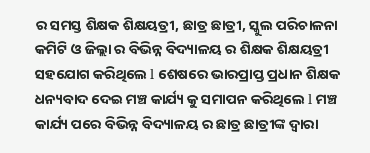ର ସମସ୍ତ ଶିକ୍ଷକ ଶିକ୍ଷୟତ୍ରୀ, ଛାତ୍ର ଛାତ୍ରୀ, ସ୍କୁଲ ପରିଚାଳନା କମିଟି ଓ ଜିଲ୍ଲା ର ବିଭିନ୍ନ ବିଦ୍ୟାଳୟ ର ଶିକ୍ଷକ ଶିକ୍ଷୟତ୍ରୀ ସହଯୋଗ କରିଥିଲେ l ଶେଷରେ ଭାରପ୍ରାପ୍ତ ପ୍ରଧାନ ଶିକ୍ଷକ ଧନ୍ୟବାଦ ଦେଇ ମଞ୍ଚ କାର୍ଯ୍ୟ କୁ ସମାପନ କରିଥିଲେ l ମଞ୍ଚ କାର୍ଯ୍ୟ ପରେ ବିଭିନ୍ନ ବିଦ୍ୟାଳୟ ର ଛାତ୍ର ଛାତ୍ରୀଙ୍କ ଦ୍ୱାରା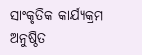ସାଂକୃତିକ କାର୍ଯ୍ୟକ୍ରମ ଅନୁଷ୍ଠିତ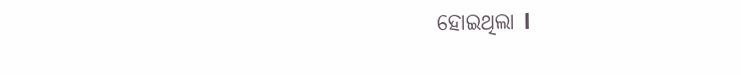ହୋଇଥିଲା l